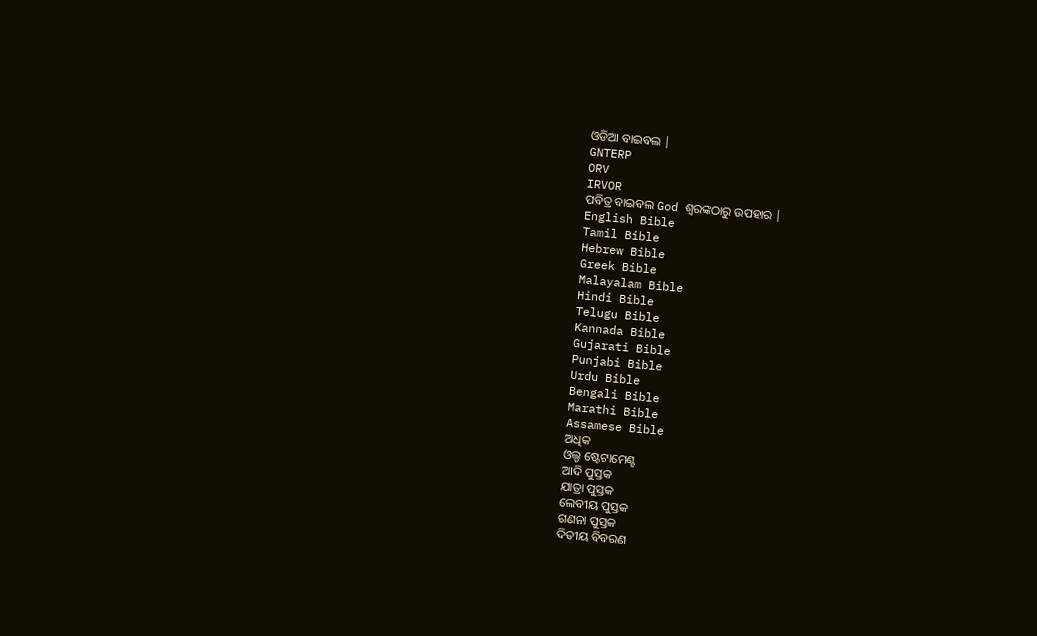ଓଡିଆ ବାଇବଲ |
GNTERP
ORV
IRVOR
ପବିତ୍ର ବାଇବଲ God ଶ୍ବରଙ୍କଠାରୁ ଉପହାର |
English Bible
Tamil Bible
Hebrew Bible
Greek Bible
Malayalam Bible
Hindi Bible
Telugu Bible
Kannada Bible
Gujarati Bible
Punjabi Bible
Urdu Bible
Bengali Bible
Marathi Bible
Assamese Bible
ଅଧିକ
ଓଲ୍ଡ ଷ୍ଟେଟାମେଣ୍ଟ
ଆଦି ପୁସ୍ତକ
ଯାତ୍ରା ପୁସ୍ତକ
ଲେବୀୟ ପୁସ୍ତକ
ଗଣନା ପୁସ୍ତକ
ଦିତୀୟ ବିବରଣ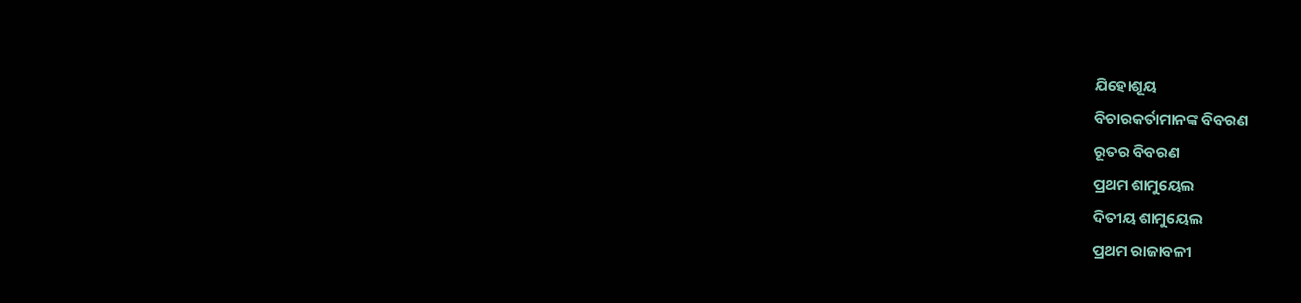ଯିହୋଶୂୟ
ବିଚାରକର୍ତାମାନଙ୍କ ବିବରଣ
ରୂତର ବିବରଣ
ପ୍ରଥମ ଶାମୁୟେଲ
ଦିତୀୟ ଶାମୁୟେଲ
ପ୍ରଥମ ରାଜାବଳୀ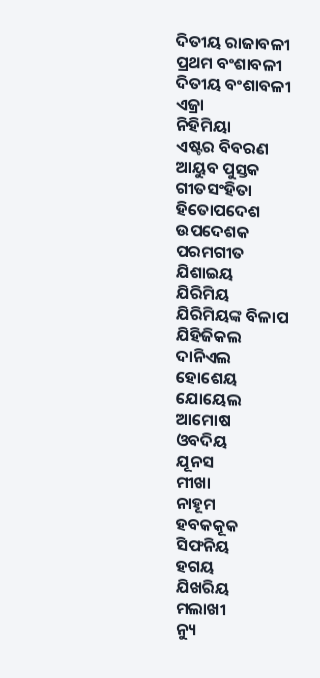ଦିତୀୟ ରାଜାବଳୀ
ପ୍ରଥମ ବଂଶାବଳୀ
ଦିତୀୟ ବଂଶାବଳୀ
ଏଜ୍ରା
ନିହିମିୟା
ଏଷ୍ଟର ବିବରଣ
ଆୟୁବ ପୁସ୍ତକ
ଗୀତସଂହିତା
ହିତୋପଦେଶ
ଉପଦେଶକ
ପରମଗୀତ
ଯିଶାଇୟ
ଯିରିମିୟ
ଯିରିମିୟଙ୍କ ବିଳାପ
ଯିହିଜିକଲ
ଦାନିଏଲ
ହୋଶେୟ
ଯୋୟେଲ
ଆମୋଷ
ଓବଦିୟ
ଯୂନସ
ମୀଖା
ନାହୂମ
ହବକକୂକ
ସିଫନିୟ
ହଗୟ
ଯିଖରିୟ
ମଲାଖୀ
ନ୍ୟୁ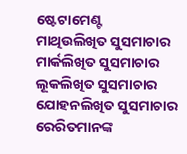ଷ୍ଟେଟାମେଣ୍ଟ
ମାଥିଉଲିଖିତ ସୁସମାଚାର
ମାର୍କଲିଖିତ ସୁସମାଚାର
ଲୂକଲିଖିତ ସୁସମାଚାର
ଯୋହନଲିଖିତ ସୁସମାଚାର
ରେରିତମାନଙ୍କ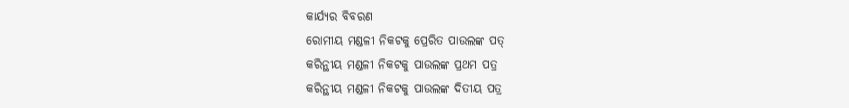କାର୍ଯ୍ୟର ବିବରଣ
ରୋମୀୟ ମଣ୍ଡଳୀ ନିକଟକୁ ପ୍ରେରିତ ପାଉଲଙ୍କ ପତ୍
କରିନ୍ଥୀୟ ମଣ୍ଡଳୀ ନିକଟକୁ ପାଉଲଙ୍କ ପ୍ରଥମ ପତ୍ର
କରିନ୍ଥୀୟ ମଣ୍ଡଳୀ ନିକଟକୁ ପାଉଲଙ୍କ ଦିତୀୟ ପତ୍ର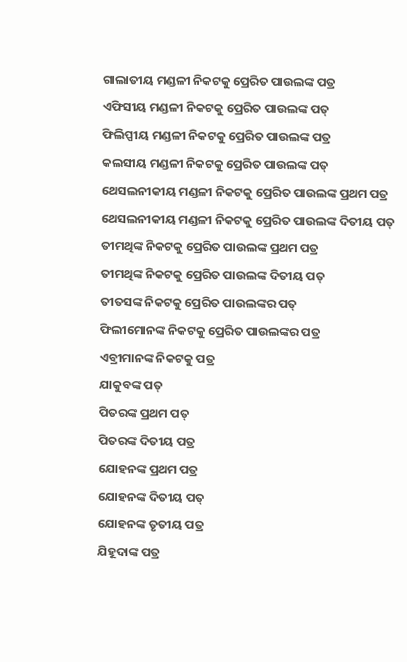ଗାଲାତୀୟ ମଣ୍ଡଳୀ ନିକଟକୁ ପ୍ରେରିତ ପାଉଲଙ୍କ ପତ୍ର
ଏଫିସୀୟ ମଣ୍ଡଳୀ ନିକଟକୁ ପ୍ରେରିତ ପାଉଲଙ୍କ ପତ୍
ଫିଲିପ୍ପୀୟ ମଣ୍ଡଳୀ ନିକଟକୁ ପ୍ରେରିତ ପାଉଲଙ୍କ ପତ୍ର
କଲସୀୟ ମଣ୍ଡଳୀ ନିକଟକୁ ପ୍ରେରିତ ପାଉଲଙ୍କ ପତ୍
ଥେସଲନୀକୀୟ ମଣ୍ଡଳୀ ନିକଟକୁ ପ୍ରେରିତ ପାଉଲଙ୍କ ପ୍ରଥମ ପତ୍ର
ଥେସଲନୀକୀୟ ମଣ୍ଡଳୀ ନିକଟକୁ ପ୍ରେରିତ ପାଉଲଙ୍କ ଦିତୀୟ ପତ୍
ତୀମଥିଙ୍କ ନିକଟକୁ ପ୍ରେରିତ ପାଉଲଙ୍କ ପ୍ରଥମ ପତ୍ର
ତୀମଥିଙ୍କ ନିକଟକୁ ପ୍ରେରିତ ପାଉଲଙ୍କ ଦିତୀୟ ପତ୍
ତୀତସଙ୍କ ନିକଟକୁ ପ୍ରେରିତ ପାଉଲଙ୍କର ପତ୍
ଫିଲୀମୋନଙ୍କ ନିକଟକୁ ପ୍ରେରିତ ପାଉଲଙ୍କର ପତ୍ର
ଏବ୍ରୀମାନଙ୍କ ନିକଟକୁ ପତ୍ର
ଯାକୁବଙ୍କ ପତ୍
ପିତରଙ୍କ ପ୍ରଥମ ପତ୍
ପିତରଙ୍କ ଦିତୀୟ ପତ୍ର
ଯୋହନଙ୍କ ପ୍ରଥମ ପତ୍ର
ଯୋହନଙ୍କ ଦିତୀୟ ପତ୍
ଯୋହନଙ୍କ ତୃତୀୟ ପତ୍ର
ଯିହୂଦାଙ୍କ ପତ୍ର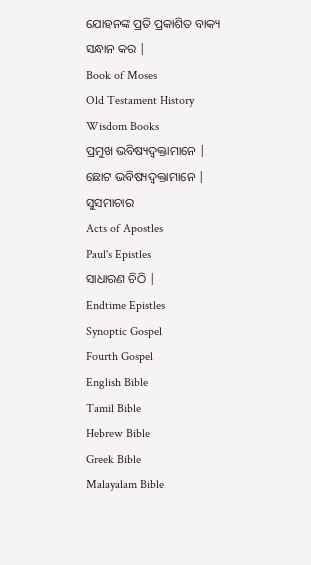ଯୋହନଙ୍କ ପ୍ରତି ପ୍ରକାଶିତ ବାକ୍ୟ
ସନ୍ଧାନ କର |
Book of Moses
Old Testament History
Wisdom Books
ପ୍ରମୁଖ ଭବିଷ୍ୟଦ୍ବକ୍ତାମାନେ |
ଛୋଟ ଭବିଷ୍ୟଦ୍ବକ୍ତାମାନେ |
ସୁସମାଚାର
Acts of Apostles
Paul's Epistles
ସାଧାରଣ ଚିଠି |
Endtime Epistles
Synoptic Gospel
Fourth Gospel
English Bible
Tamil Bible
Hebrew Bible
Greek Bible
Malayalam Bible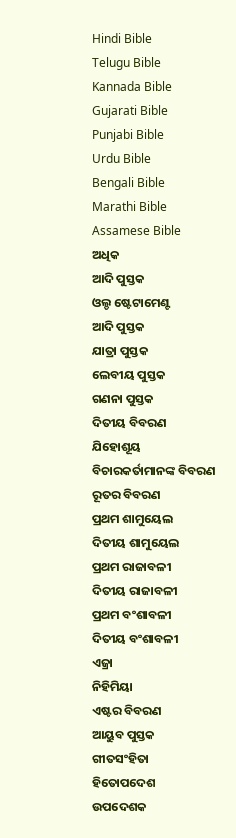Hindi Bible
Telugu Bible
Kannada Bible
Gujarati Bible
Punjabi Bible
Urdu Bible
Bengali Bible
Marathi Bible
Assamese Bible
ଅଧିକ
ଆଦି ପୁସ୍ତକ
ଓଲ୍ଡ ଷ୍ଟେଟାମେଣ୍ଟ
ଆଦି ପୁସ୍ତକ
ଯାତ୍ରା ପୁସ୍ତକ
ଲେବୀୟ ପୁସ୍ତକ
ଗଣନା ପୁସ୍ତକ
ଦିତୀୟ ବିବରଣ
ଯିହୋଶୂୟ
ବିଚାରକର୍ତାମାନଙ୍କ ବିବରଣ
ରୂତର ବିବରଣ
ପ୍ରଥମ ଶାମୁୟେଲ
ଦିତୀୟ ଶାମୁୟେଲ
ପ୍ରଥମ ରାଜାବଳୀ
ଦିତୀୟ ରାଜାବଳୀ
ପ୍ରଥମ ବଂଶାବଳୀ
ଦିତୀୟ ବଂଶାବଳୀ
ଏଜ୍ରା
ନିହିମିୟା
ଏଷ୍ଟର ବିବରଣ
ଆୟୁବ ପୁସ୍ତକ
ଗୀତସଂହିତା
ହିତୋପଦେଶ
ଉପଦେଶକ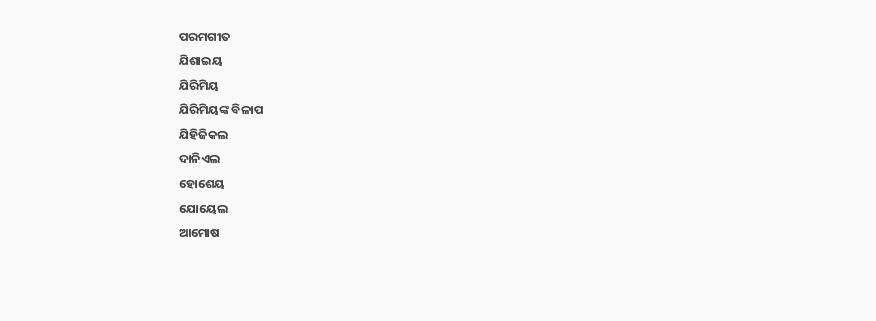ପରମଗୀତ
ଯିଶାଇୟ
ଯିରିମିୟ
ଯିରିମିୟଙ୍କ ବିଳାପ
ଯିହିଜିକଲ
ଦାନିଏଲ
ହୋଶେୟ
ଯୋୟେଲ
ଆମୋଷ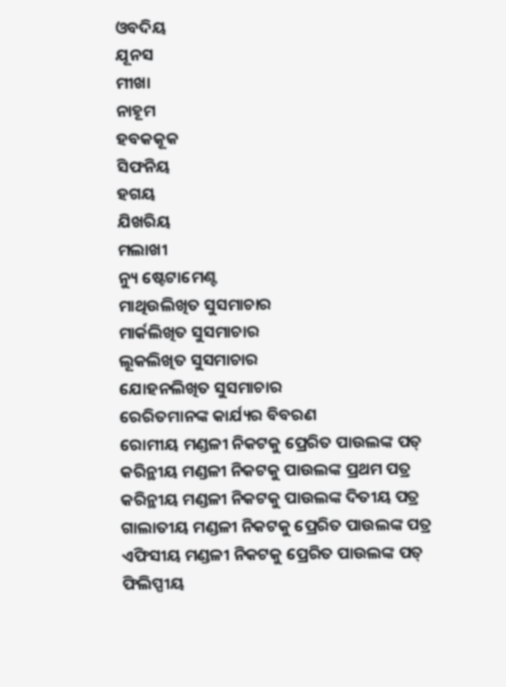ଓବଦିୟ
ଯୂନସ
ମୀଖା
ନାହୂମ
ହବକକୂକ
ସିଫନିୟ
ହଗୟ
ଯିଖରିୟ
ମଲାଖୀ
ନ୍ୟୁ ଷ୍ଟେଟାମେଣ୍ଟ
ମାଥିଉଲିଖିତ ସୁସମାଚାର
ମାର୍କଲିଖିତ ସୁସମାଚାର
ଲୂକଲିଖିତ ସୁସମାଚାର
ଯୋହନଲିଖିତ ସୁସମାଚାର
ରେରିତମାନଙ୍କ କାର୍ଯ୍ୟର ବିବରଣ
ରୋମୀୟ ମଣ୍ଡଳୀ ନିକଟକୁ ପ୍ରେରିତ ପାଉଲଙ୍କ ପତ୍
କରିନ୍ଥୀୟ ମଣ୍ଡଳୀ ନିକଟକୁ ପାଉଲଙ୍କ ପ୍ରଥମ ପତ୍ର
କରିନ୍ଥୀୟ ମଣ୍ଡଳୀ ନିକଟକୁ ପାଉଲଙ୍କ ଦିତୀୟ ପତ୍ର
ଗାଲାତୀୟ ମଣ୍ଡଳୀ ନିକଟକୁ ପ୍ରେରିତ ପାଉଲଙ୍କ ପତ୍ର
ଏଫିସୀୟ ମଣ୍ଡଳୀ ନିକଟକୁ ପ୍ରେରିତ ପାଉଲଙ୍କ ପତ୍
ଫିଲିପ୍ପୀୟ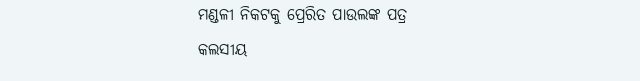ମଣ୍ଡଳୀ ନିକଟକୁ ପ୍ରେରିତ ପାଉଲଙ୍କ ପତ୍ର
କଲସୀୟ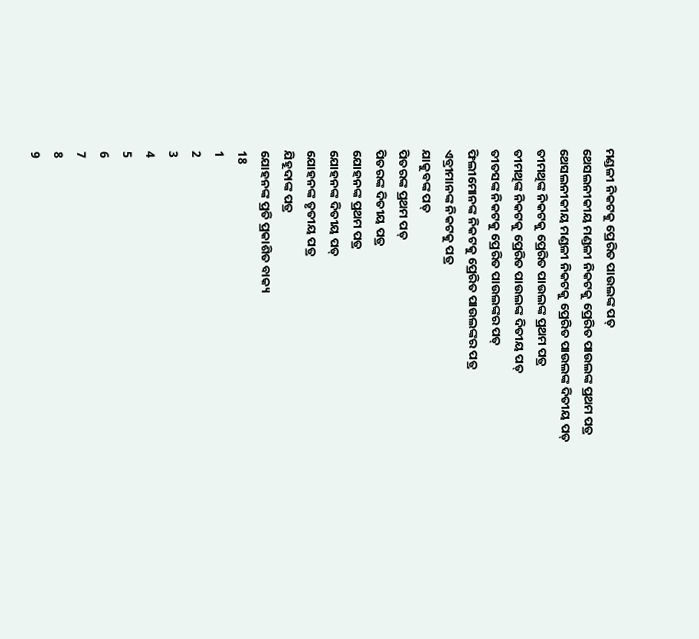ମଣ୍ଡଳୀ ନିକଟକୁ ପ୍ରେରିତ ପାଉଲଙ୍କ ପତ୍
ଥେସଲନୀକୀୟ ମଣ୍ଡଳୀ ନିକଟକୁ ପ୍ରେରିତ ପାଉଲଙ୍କ ପ୍ରଥମ ପତ୍ର
ଥେସଲନୀକୀୟ ମଣ୍ଡଳୀ ନିକଟକୁ ପ୍ରେରିତ ପାଉଲଙ୍କ ଦିତୀୟ ପତ୍
ତୀମଥିଙ୍କ ନିକଟକୁ ପ୍ରେରିତ ପାଉଲଙ୍କ ପ୍ରଥମ ପତ୍ର
ତୀମଥିଙ୍କ ନିକଟକୁ ପ୍ରେରିତ ପାଉଲଙ୍କ ଦିତୀୟ ପତ୍
ତୀତସଙ୍କ ନିକଟକୁ ପ୍ରେରିତ ପାଉଲଙ୍କର ପତ୍
ଫିଲୀମୋନଙ୍କ ନିକଟକୁ ପ୍ରେରିତ ପାଉଲଙ୍କର ପତ୍ର
ଏବ୍ରୀମାନଙ୍କ ନିକଟକୁ ପତ୍ର
ଯାକୁବଙ୍କ ପତ୍
ପିତରଙ୍କ ପ୍ରଥମ ପତ୍
ପିତରଙ୍କ ଦିତୀୟ ପତ୍ର
ଯୋହନଙ୍କ ପ୍ରଥମ ପତ୍ର
ଯୋହନଙ୍କ ଦିତୀୟ ପତ୍
ଯୋହନଙ୍କ ତୃତୀୟ ପତ୍ର
ଯିହୂଦାଙ୍କ ପତ୍ର
ଯୋହନଙ୍କ ପ୍ରତି ପ୍ରକାଶିତ ବାକ୍ୟ
18
1
2
3
4
5
6
7
8
9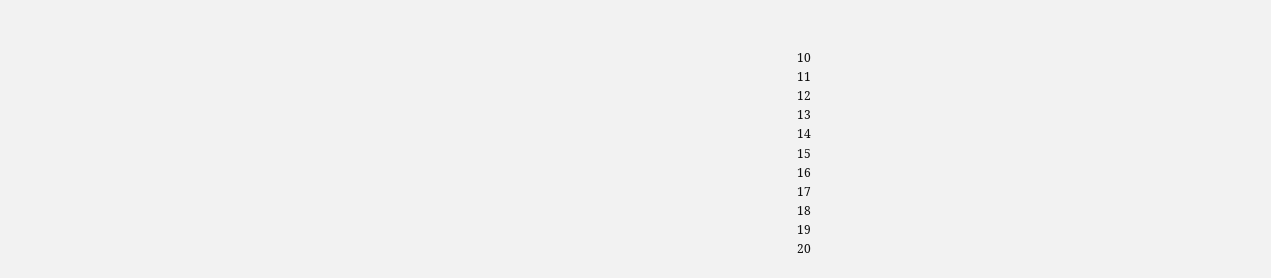10
11
12
13
14
15
16
17
18
19
20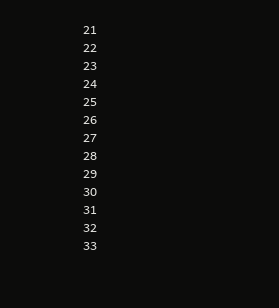21
22
23
24
25
26
27
28
29
30
31
32
33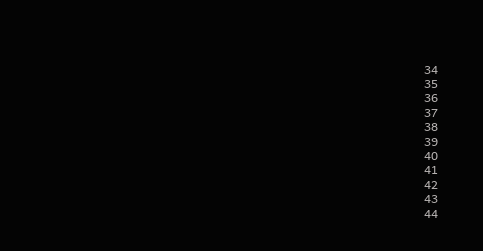34
35
36
37
38
39
40
41
42
43
44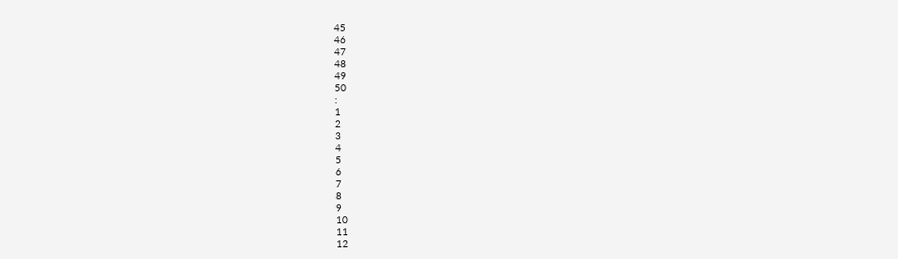45
46
47
48
49
50
:
1
2
3
4
5
6
7
8
9
10
11
12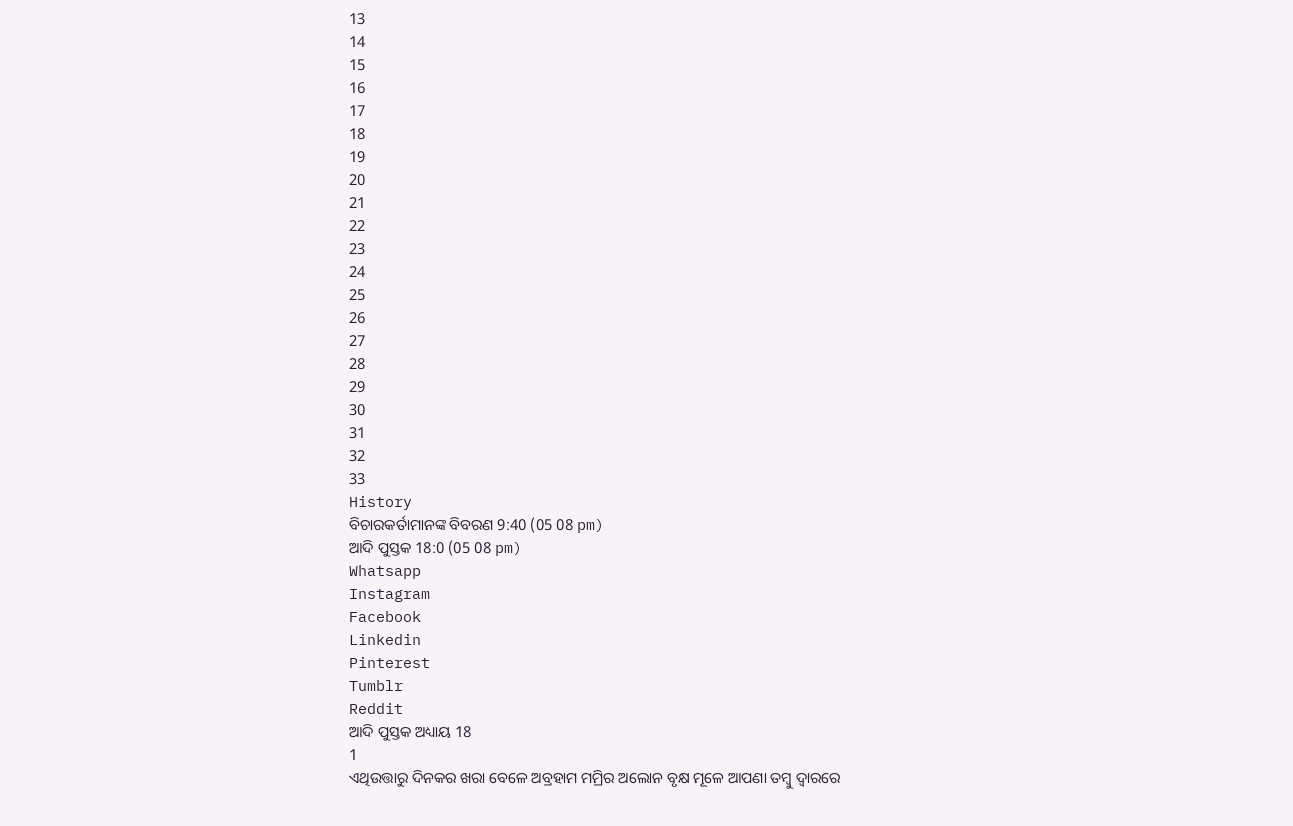13
14
15
16
17
18
19
20
21
22
23
24
25
26
27
28
29
30
31
32
33
History
ବିଚାରକର୍ତାମାନଙ୍କ ବିବରଣ 9:40 (05 08 pm)
ଆଦି ପୁସ୍ତକ 18:0 (05 08 pm)
Whatsapp
Instagram
Facebook
Linkedin
Pinterest
Tumblr
Reddit
ଆଦି ପୁସ୍ତକ ଅଧ୍ୟାୟ 18
1
ଏଥିଉତ୍ତାରୁ ଦିନକର ଖରା ବେଳେ ଅବ୍ରହାମ ମମ୍ରିର ଅଲୋନ ବୃକ୍ଷ ମୂଳେ ଆପଣା ତମ୍ଵୁ ଦ୍ଵାରରେ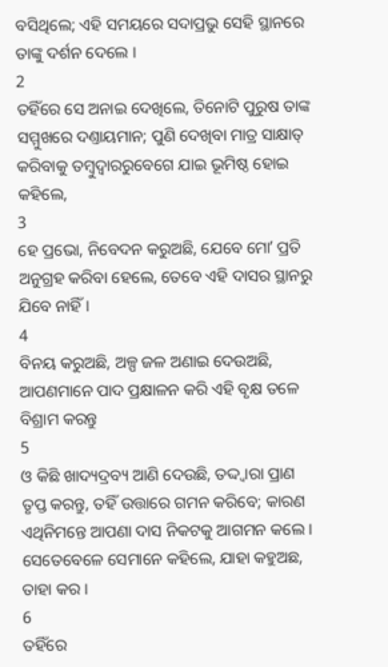ବସିଥିଲେ; ଏହି ସମୟରେ ସଦାପ୍ରଭୁ ସେହି ସ୍ଥାନରେ ତାଙ୍କୁ ଦର୍ଶନ ଦେଲେ ।
2
ତହିଁରେ ସେ ଅନାଇ ଦେଖିଲେ, ତିନୋଟି ପୁରୁଷ ତାଙ୍କ ସମ୍ମୁଖରେ ଦଣ୍ତାୟମାନ; ପୁଣି ଦେଖିବା ମାତ୍ର ସାକ୍ଷାତ୍ କରିବାକୁ ତମ୍ଵୁଦ୍ଵାରରୁବେଗେ ଯାଇ ଭୂମିଷ୍ଠ ହୋଇ କହିଲେ,
3
ହେ ପ୍ରଭୋ, ନିବେଦନ କରୁଅଛି, ଯେବେ ମୋʼ ପ୍ରତି ଅନୁଗ୍ରହ କରିବା ହେଲେ, ତେବେ ଏହି ଦାସର ସ୍ଥାନରୁ ଯିବେ ନାହିଁ ।
4
ବିନୟ କରୁଅଛି, ଅଳ୍ପ ଜଳ ଅଣାଇ ଦେଉଅଛି, ଆପଣମାନେ ପାଦ ପ୍ରକ୍ଷାଳନ କରି ଏହି ବୃକ୍ଷ ତଳେ ବିଶ୍ରାମ କରନ୍ତୁ
5
ଓ କିଛି ଖାଦ୍ୟଦ୍ରବ୍ୟ ଆଣି ଦେଉଛି, ତଦ୍ଦ୍ଵାରା ପ୍ରାଣ ତୃପ୍ତ କରନ୍ତୁ, ତହିଁ ଉତ୍ତାରେ ଗମନ କରିବେ; କାରଣ ଏଥିନିମନ୍ତେ ଆପଣା ଦାସ ନିକଟକୁ ଆଗମନ କଲେ । ସେତେବେଳେ ସେମାନେ କହିଲେ, ଯାହା କହୁଅଛ, ତାହା କର ।
6
ତହିଁରେ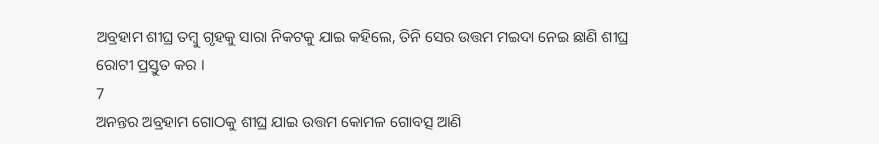ଅବ୍ରହାମ ଶୀଘ୍ର ତମ୍ଵୁ ଗୃହକୁ ସାରା ନିକଟକୁ ଯାଇ କହିଲେ, ତିନି ସେର ଉତ୍ତମ ମଇଦା ନେଇ ଛାଣି ଶୀଘ୍ର ରୋଟୀ ପ୍ରସ୍ତୁତ କର ।
7
ଅନନ୍ତର ଅବ୍ରହାମ ଗୋଠକୁ ଶୀଘ୍ର ଯାଇ ଉତ୍ତମ କୋମଳ ଗୋବତ୍ସ ଆଣି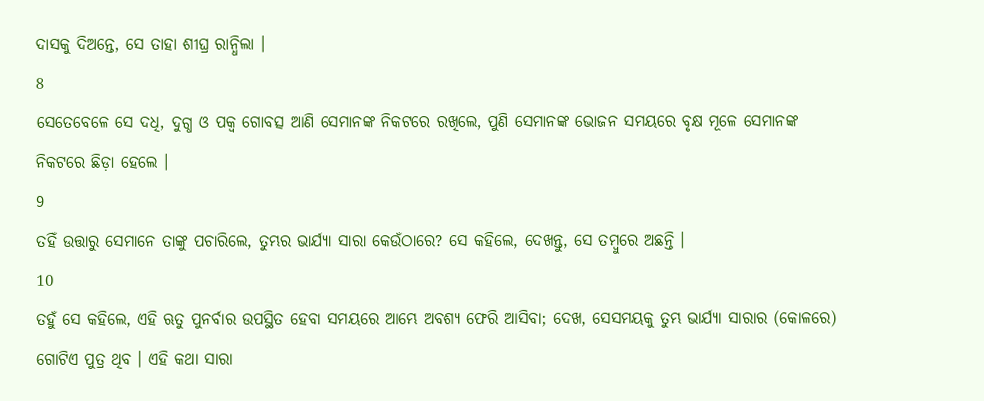ଦାସକୁ ଦିଅନ୍ତେ, ସେ ତାହା ଶୀଘ୍ର ରାନ୍ଧିଲା ।
8
ସେତେବେଳେ ସେ ଦଧି, ଦୁଗ୍ଧ ଓ ପକ୍ଵ ଗୋବତ୍ସ ଆଣି ସେମାନଙ୍କ ନିକଟରେ ରଖିଲେ, ପୁଣି ସେମାନଙ୍କ ଭୋଜନ ସମୟରେ ବୃକ୍ଷ ମୂଳେ ସେମାନଙ୍କ ନିକଟରେ ଛିଡ଼ା ହେଲେ ।
9
ତହିଁ ଉତ୍ତାରୁ ସେମାନେ ତାଙ୍କୁ ପଚାରିଲେ, ତୁମ୍ଭର ଭାର୍ଯ୍ୟା ସାରା କେଉଁଠାରେ? ସେ କହିଲେ, ଦେଖନ୍ତୁ, ସେ ତମ୍ଵୁରେ ଅଛନ୍ତି ।
10
ତହୁଁ ସେ କହିଲେ, ଏହି ଋତୁ ପୁନର୍ବାର ଉପସ୍ଥିତ ହେବା ସମୟରେ ଆମ୍ଭେ ଅବଶ୍ୟ ଫେରି ଆସିବା; ଦେଖ, ସେସମୟକୁ ତୁମ୍ଭ ଭାର୍ଯ୍ୟା ସାରାର (କୋଳରେ) ଗୋଟିଏ ପୁତ୍ର ଥିବ । ଏହି କଥା ସାରା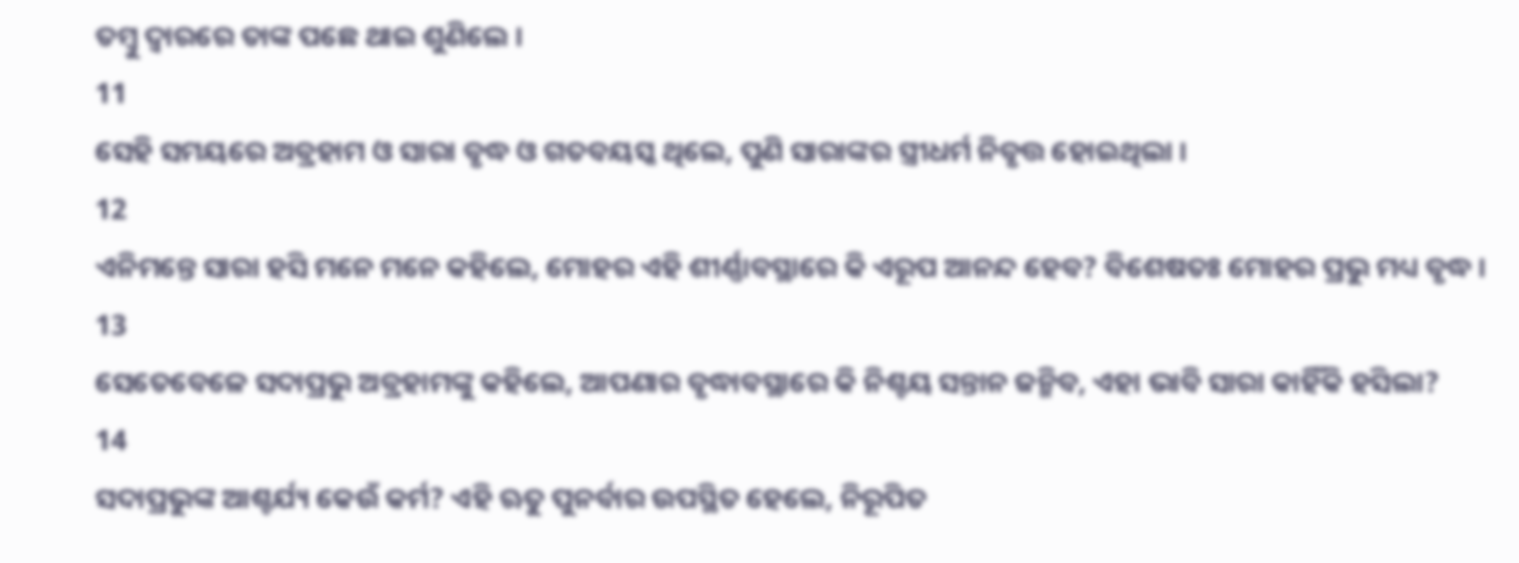ତମ୍ଵୁ ଦ୍ଵାରରେ ତାଙ୍କ ପଛେ ଥାଇ ଶୁଣିଲେ ।
11
ସେହି ସମୟରେ ଅବ୍ରହାମ ଓ ସାରା ବୃଦ୍ଧ ଓ ଗତବୟସ୍କ ଥିଲେ, ପୁଣି ସାରାଙ୍କର ସ୍ତ୍ରୀଧର୍ମ ନିବୃତ୍ତ ହୋଇଥିଲା ।
12
ଏନିମନ୍ତେ ସାରା ହସି ମନେ ମନେ କହିଲେ, ମୋହର ଏହି ଶୀର୍ଣ୍ଣାବସ୍ଥାରେ କି ଏରୂପ ଆନନ୍ଦ ହେବ? ବିଶେଷତଃ ମୋହର ପ୍ରଭୁ ମଧ୍ୟ ବୃଦ୍ଧ ।
13
ସେତେବେଳେ ସଦାପ୍ରଭୁ ଅବ୍ରହାମଙ୍କୁ କହିଲେ, ଆପଣାର ବୃଦ୍ଧାବସ୍ଥାରେ କି ନିଶ୍ଚୟ ସନ୍ତାନ ଜନ୍ମିବ, ଏହା ଭାବି ସାରା କାହିଁକି ହସିଲା?
14
ସଦାପ୍ରଭୁଙ୍କ ଆଶ୍ଚର୍ଯ୍ୟ କେଉଁ କର୍ମ? ଏହି ଋତୁ ପୁନର୍ବାର ଉପସ୍ଥିତ ହେଲେ, ନିରୂପିତ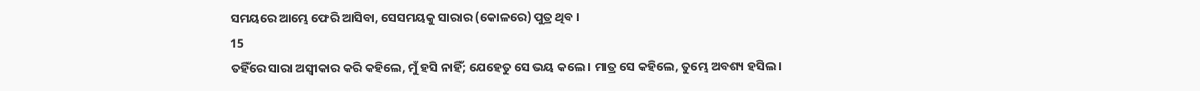ସମୟରେ ଆମ୍ଭେ ଫେରି ଆସିବା, ସେସମୟକୁ ସାରାର (କୋଳରେ) ପୁତ୍ର ଥିବ ।
15
ତହିଁରେ ସାରା ଅସ୍ଵୀକାର କରି କହିଲେ, ମୁଁ ହସି ନାହିଁ; ଯେହେତୁ ସେ ଭୟ କଲେ । ମାତ୍ର ସେ କହିଲେ, ତୁମ୍ଭେ ଅବଶ୍ୟ ହସିଲ ।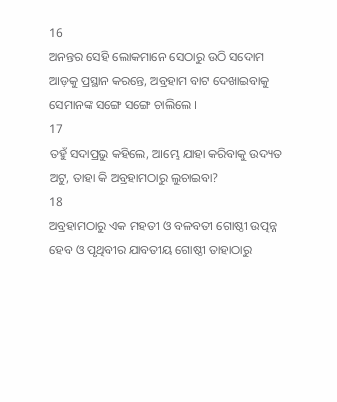16
ଅନନ୍ତର ସେହି ଲୋକମାନେ ସେଠାରୁ ଉଠି ସଦୋମ ଆଡ଼କୁ ପ୍ରସ୍ଥାନ କରନ୍ତେ, ଅବ୍ରହାମ ବାଟ ଦେଖାଇବାକୁ ସେମାନଙ୍କ ସଙ୍ଗେ ସଙ୍ଗେ ଚାଲିଲେ ।
17
ତହୁଁ ସଦାପ୍ରଭୁ କହିଲେ, ଆମ୍ଭେ ଯାହା କରିବାକୁ ଉଦ୍ୟତ ଅଟୁ, ତାହା କି ଅବ୍ରହାମଠାରୁ ଲୁଚାଇବା?
18
ଅବ୍ରହାମଠାରୁ ଏକ ମହତୀ ଓ ବଳବତୀ ଗୋଷ୍ଠୀ ଉତ୍ପନ୍ନ ହେବ ଓ ପୃଥିବୀର ଯାବତୀୟ ଗୋଷ୍ଠୀ ତାହାଠାରୁ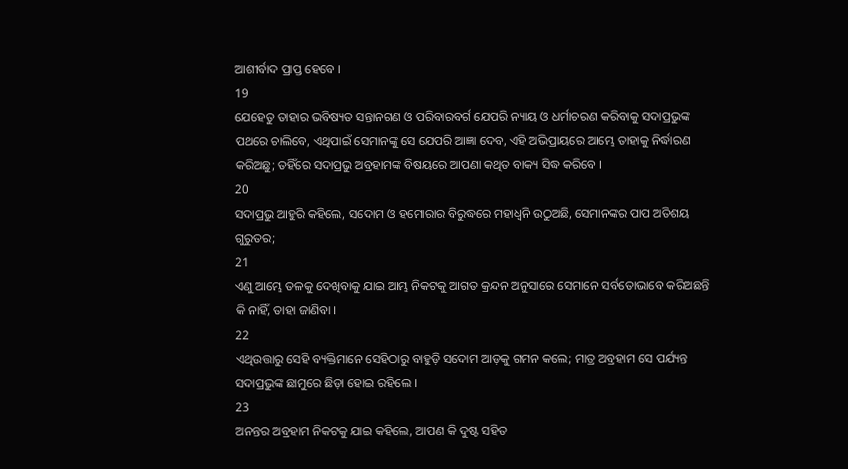ଆଶୀର୍ବାଦ ପ୍ରାପ୍ତ ହେବେ ।
19
ଯେହେତୁ ତାହାର ଭବିଷ୍ୟତ ସନ୍ତାନଗଣ ଓ ପରିବାରବର୍ଗ ଯେପରି ନ୍ୟାୟ ଓ ଧର୍ମାଚରଣ କରିବାକୁ ସଦାପ୍ରଭୁଙ୍କ ପଥରେ ଚାଲିବେ, ଏଥିପାଇଁ ସେମାନଙ୍କୁ ସେ ଯେପରି ଆଜ୍ଞା ଦେବ, ଏହି ଅଭିପ୍ରାୟରେ ଆମ୍ଭେ ତାହାକୁ ନିର୍ଦ୍ଧାରଣ କରିଅଛୁ; ତହିଁରେ ସଦାପ୍ରଭୁ ଅବ୍ରହାମଙ୍କ ବିଷୟରେ ଆପଣା କଥିତ ବାକ୍ୟ ସିଦ୍ଧ କରିବେ ।
20
ସଦାପ୍ରଭୁ ଆହୁରି କହିଲେ, ସଦୋମ ଓ ହମୋରାର ବିରୁଦ୍ଧରେ ମହାଧ୍ଵନି ଉଠୁଅଛି, ସେମାନଙ୍କର ପାପ ଅତିଶୟ ଗୁରୁତର;
21
ଏଣୁ ଆମ୍ଭେ ତଳକୁ ଦେଖିବାକୁ ଯାଇ ଆମ୍ଭ ନିକଟକୁ ଆଗତ କ୍ରନ୍ଦନ ଅନୁସାରେ ସେମାନେ ସର୍ବତୋଭାବେ କରିଅଛନ୍ତି କି ନାହିଁ, ତାହା ଜାଣିବା ।
22
ଏଥିଉତ୍ତାରୁ ସେହି ବ୍ୟକ୍ତିମାନେ ସେହିଠାରୁ ବାହୁଡ଼ି ସଦୋମ ଆଡ଼କୁ ଗମନ କଲେ; ମାତ୍ର ଅବ୍ରହାମ ସେ ପର୍ଯ୍ୟନ୍ତ ସଦାପ୍ରଭୁଙ୍କ ଛାମୁରେ ଛିଡ଼ା ହୋଇ ରହିଲେ ।
23
ଅନନ୍ତର ଅବ୍ରହାମ ନିକଟକୁ ଯାଇ କହିଲେ, ଆପଣ କି ଦୁଷ୍ଟ ସହିତ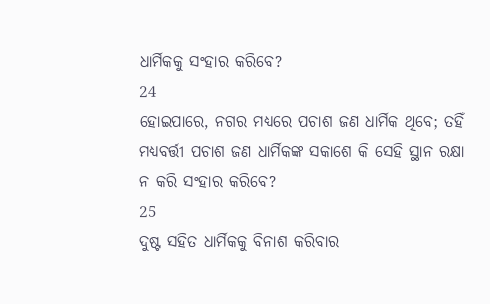ଧାର୍ମିକକୁ ସଂହାର କରିବେ?
24
ହୋଇପାରେ, ନଗର ମଧ୍ୟରେ ପଚାଶ ଜଣ ଧାର୍ମିକ ଥିବେ; ତହିଁ ମଧ୍ୟବର୍ତ୍ତୀ ପଚାଶ ଜଣ ଧାର୍ମିକଙ୍କ ସକାଶେ କି ସେହି ସ୍ଥାନ ରକ୍ଷା ନ କରି ସଂହାର କରିବେ?
25
ଦୁଷ୍ଟ ସହିତ ଧାର୍ମିକକୁ ବିନାଶ କରିବାର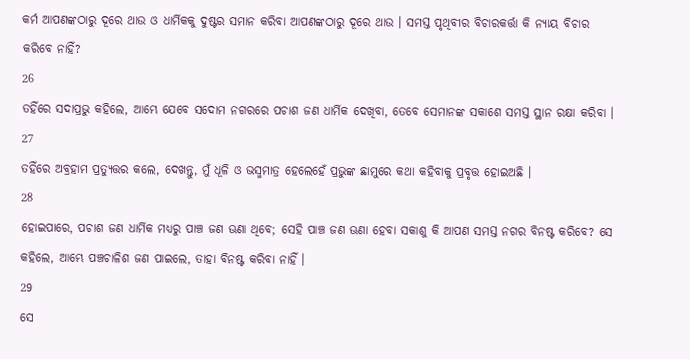କର୍ମ ଆପଣଙ୍କଠାରୁ ଦୂରେ ଥାଉ ଓ ଧାର୍ମିକକୁ ଦୁଷ୍ଟର ସମାନ କରିବା ଆପଣଙ୍କଠାରୁ ଦୂରେ ଥାଉ । ସମସ୍ତ ପୃଥିବୀର ବିଚାରକର୍ତ୍ତା କି ନ୍ୟାୟ ବିଚାର କରିବେ ନାହିଁ?
26
ତହିଁରେ ସଦାପ୍ରଭୁ କହିଲେ, ଆମ୍ଭେ ଯେବେ ସଦୋମ ନଗରରେ ପଚାଶ ଜଣ ଧାର୍ମିକ ଦେଖିବା, ତେବେ ସେମାନଙ୍କ ସକାଶେ ସମସ୍ତ ସ୍ଥାନ ରକ୍ଷା କରିବା ।
27
ତହିଁରେ ଅବ୍ରହାମ ପ୍ରତ୍ୟୁତ୍ତର କଲେ, ଦେଖନ୍ତୁ, ମୁଁ ଧୂଳି ଓ ଭସ୍ମମାତ୍ର ହେଲେହେଁ ପ୍ରଭୁଙ୍କ ଛାମୁରେ କଥା କହିବାକୁ ପ୍ରବୃତ୍ତ ହୋଇଅଛି ।
28
ହୋଇପାରେ, ପଚାଶ ଜଣ ଧାର୍ମିକ ମଧ୍ୟରୁ ପାଞ୍ଚ ଜଣ ଊଣା ଥିବେ; ସେହି ପାଞ୍ଚ ଜଣ ଊଣା ହେବା ସକାଶୁ କି ଆପଣ ସମସ୍ତ ନଗର ବିନଷ୍ଟ କରିବେ? ସେ କହିଲେ, ଆମ୍ଭେ ପଞ୍ଚଚାଳିଶ ଜଣ ପାଇଲେ, ତାହା ବିନଷ୍ଟ କରିବା ନାହିଁ ।
29
ସେ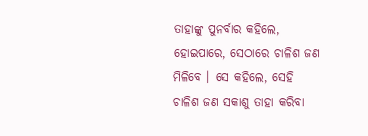ତାହାଙ୍କୁ ପୁନର୍ବାର କହିଲେ, ହୋଇପାରେ, ସେଠାରେ ଚାଳିଶ ଜଣ ମିଳିବେ । ସେ କହିଲେ, ସେହି ଚାଳିଶ ଜଣ ସକାଶୁ ତାହା କରିବା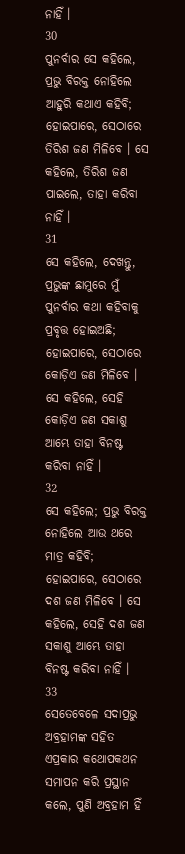ନାହିଁ ।
30
ପୁନର୍ବାର ସେ କହିଲେ, ପ୍ରଭୁ ବିରକ୍ତ ନୋହିଲେ ଆହୁରି କଥାଏ କହିବି; ହୋଇପାରେ, ସେଠାରେ ତିରିଶ ଜଣ ମିଳିବେ । ସେ କହିଲେ, ତିରିଶ ଜଣ ପାଇଲେ, ତାହା କରିବା ନାହିଁ ।
31
ସେ କହିଲେ, ଦେଖନ୍ତୁ, ପ୍ରଭୁଙ୍କ ଛାମୁରେ ମୁଁ ପୁନର୍ବାର କଥା କହିବାକୁ ପ୍ରବୃତ୍ତ ହୋଇଅଛି; ହୋଇପାରେ, ସେଠାରେ କୋଡ଼ିଏ ଜଣ ମିଳିବେ । ସେ କହିଲେ, ସେହି କୋଡ଼ିଏ ଜଣ ସକାଶୁ ଆମ୍ଭେ ତାହା ବିନଷ୍ଟ କରିବା ନାହିଁ ।
32
ସେ କହିଲେ; ପ୍ରଭୁ ବିରକ୍ତ ନୋହିଲେ ଆଉ ଥରେ ମାତ୍ର କହିବି; ହୋଇପାରେ, ସେଠାରେ ଦଶ ଜଣ ମିଳିବେ । ସେ କହିଲେ, ସେହି ଦଶ ଜଣ ସକାଶୁ ଆମ୍ଭେ ତାହା ବିନଷ୍ଟ କରିବା ନାହିଁ ।
33
ସେତେବେଳେ ସଦାପ୍ରଭୁ ଅବ୍ରହାମଙ୍କ ସହିତ ଏପ୍ରକାର କଥୋପକଥନ ସମାପନ କରି ପ୍ରସ୍ଥାନ କଲେ, ପୁଣି ଅବ୍ରହାମ ହିଁ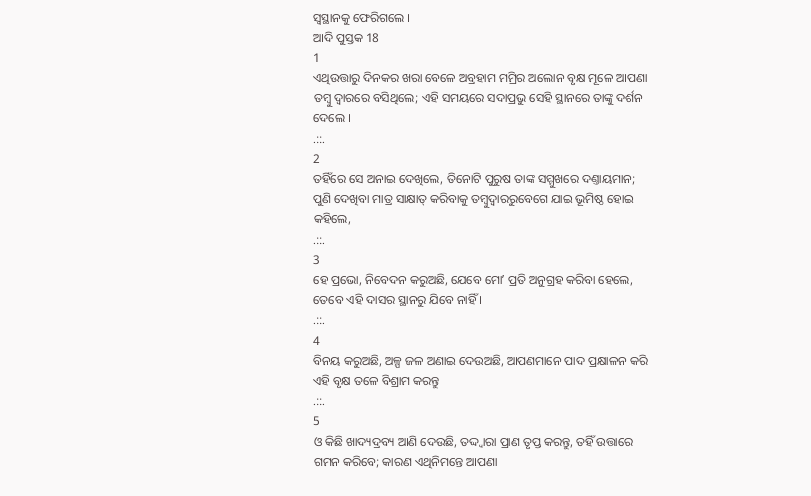ସ୍ଵସ୍ଥାନକୁ ଫେରିଗଲେ ।
ଆଦି ପୁସ୍ତକ 18
1
ଏଥିଉତ୍ତାରୁ ଦିନକର ଖରା ବେଳେ ଅବ୍ରହାମ ମମ୍ରିର ଅଲୋନ ବୃକ୍ଷ ମୂଳେ ଆପଣା ତମ୍ଵୁ ଦ୍ଵାରରେ ବସିଥିଲେ; ଏହି ସମୟରେ ସଦାପ୍ରଭୁ ସେହି ସ୍ଥାନରେ ତାଙ୍କୁ ଦର୍ଶନ ଦେଲେ ।
.::.
2
ତହିଁରେ ସେ ଅନାଇ ଦେଖିଲେ, ତିନୋଟି ପୁରୁଷ ତାଙ୍କ ସମ୍ମୁଖରେ ଦଣ୍ତାୟମାନ; ପୁଣି ଦେଖିବା ମାତ୍ର ସାକ୍ଷାତ୍ କରିବାକୁ ତମ୍ଵୁଦ୍ଵାରରୁବେଗେ ଯାଇ ଭୂମିଷ୍ଠ ହୋଇ କହିଲେ,
.::.
3
ହେ ପ୍ରଭୋ, ନିବେଦନ କରୁଅଛି, ଯେବେ ମୋʼ ପ୍ରତି ଅନୁଗ୍ରହ କରିବା ହେଲେ, ତେବେ ଏହି ଦାସର ସ୍ଥାନରୁ ଯିବେ ନାହିଁ ।
.::.
4
ବିନୟ କରୁଅଛି, ଅଳ୍ପ ଜଳ ଅଣାଇ ଦେଉଅଛି, ଆପଣମାନେ ପାଦ ପ୍ରକ୍ଷାଳନ କରି ଏହି ବୃକ୍ଷ ତଳେ ବିଶ୍ରାମ କରନ୍ତୁ
.::.
5
ଓ କିଛି ଖାଦ୍ୟଦ୍ରବ୍ୟ ଆଣି ଦେଉଛି, ତଦ୍ଦ୍ଵାରା ପ୍ରାଣ ତୃପ୍ତ କରନ୍ତୁ, ତହିଁ ଉତ୍ତାରେ ଗମନ କରିବେ; କାରଣ ଏଥିନିମନ୍ତେ ଆପଣା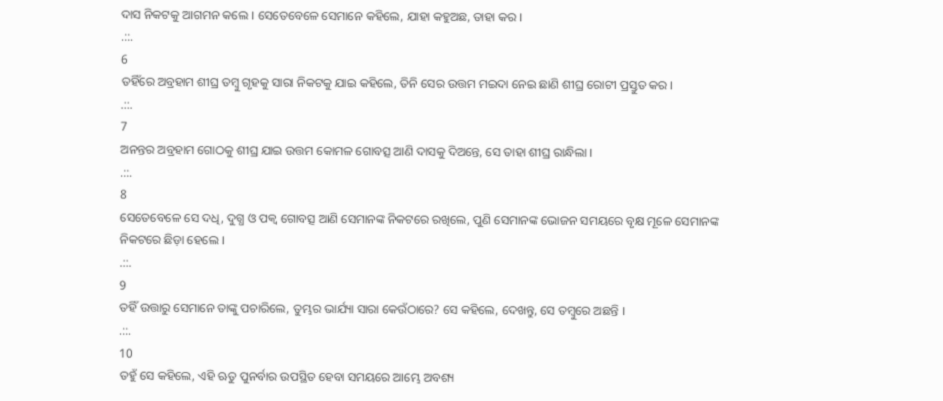ଦାସ ନିକଟକୁ ଆଗମନ କଲେ । ସେତେବେଳେ ସେମାନେ କହିଲେ, ଯାହା କହୁଅଛ, ତାହା କର ।
.::.
6
ତହିଁରେ ଅବ୍ରହାମ ଶୀଘ୍ର ତମ୍ଵୁ ଗୃହକୁ ସାରା ନିକଟକୁ ଯାଇ କହିଲେ, ତିନି ସେର ଉତ୍ତମ ମଇଦା ନେଇ ଛାଣି ଶୀଘ୍ର ରୋଟୀ ପ୍ରସ୍ତୁତ କର ।
.::.
7
ଅନନ୍ତର ଅବ୍ରହାମ ଗୋଠକୁ ଶୀଘ୍ର ଯାଇ ଉତ୍ତମ କୋମଳ ଗୋବତ୍ସ ଆଣି ଦାସକୁ ଦିଅନ୍ତେ, ସେ ତାହା ଶୀଘ୍ର ରାନ୍ଧିଲା ।
.::.
8
ସେତେବେଳେ ସେ ଦଧି, ଦୁଗ୍ଧ ଓ ପକ୍ଵ ଗୋବତ୍ସ ଆଣି ସେମାନଙ୍କ ନିକଟରେ ରଖିଲେ, ପୁଣି ସେମାନଙ୍କ ଭୋଜନ ସମୟରେ ବୃକ୍ଷ ମୂଳେ ସେମାନଙ୍କ ନିକଟରେ ଛିଡ଼ା ହେଲେ ।
.::.
9
ତହିଁ ଉତ୍ତାରୁ ସେମାନେ ତାଙ୍କୁ ପଚାରିଲେ, ତୁମ୍ଭର ଭାର୍ଯ୍ୟା ସାରା କେଉଁଠାରେ? ସେ କହିଲେ, ଦେଖନ୍ତୁ, ସେ ତମ୍ଵୁରେ ଅଛନ୍ତି ।
.::.
10
ତହୁଁ ସେ କହିଲେ, ଏହି ଋତୁ ପୁନର୍ବାର ଉପସ୍ଥିତ ହେବା ସମୟରେ ଆମ୍ଭେ ଅବଶ୍ୟ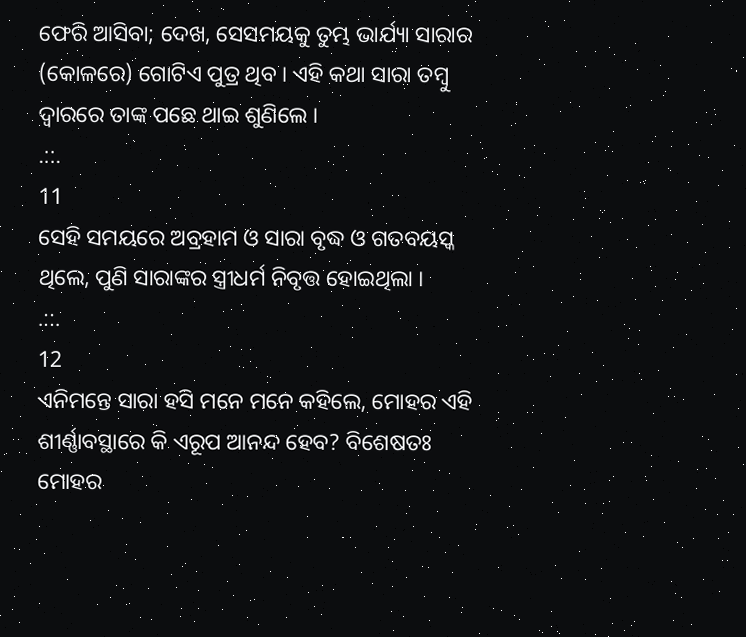ଫେରି ଆସିବା; ଦେଖ, ସେସମୟକୁ ତୁମ୍ଭ ଭାର୍ଯ୍ୟା ସାରାର (କୋଳରେ) ଗୋଟିଏ ପୁତ୍ର ଥିବ । ଏହି କଥା ସାରା ତମ୍ଵୁ ଦ୍ଵାରରେ ତାଙ୍କ ପଛେ ଥାଇ ଶୁଣିଲେ ।
.::.
11
ସେହି ସମୟରେ ଅବ୍ରହାମ ଓ ସାରା ବୃଦ୍ଧ ଓ ଗତବୟସ୍କ ଥିଲେ, ପୁଣି ସାରାଙ୍କର ସ୍ତ୍ରୀଧର୍ମ ନିବୃତ୍ତ ହୋଇଥିଲା ।
.::.
12
ଏନିମନ୍ତେ ସାରା ହସି ମନେ ମନେ କହିଲେ, ମୋହର ଏହି ଶୀର୍ଣ୍ଣାବସ୍ଥାରେ କି ଏରୂପ ଆନନ୍ଦ ହେବ? ବିଶେଷତଃ ମୋହର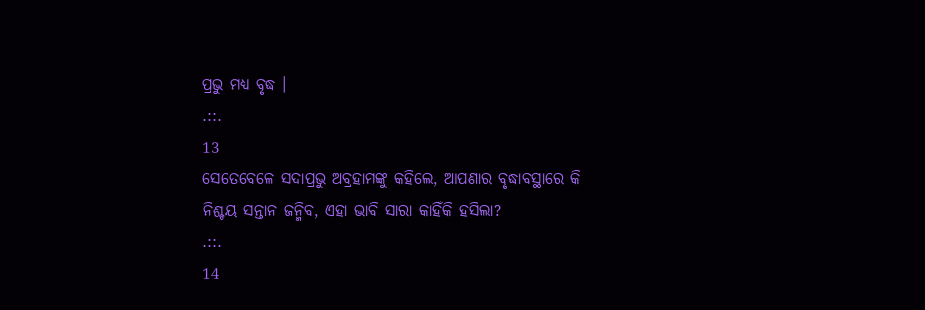ପ୍ରଭୁ ମଧ୍ୟ ବୃଦ୍ଧ ।
.::.
13
ସେତେବେଳେ ସଦାପ୍ରଭୁ ଅବ୍ରହାମଙ୍କୁ କହିଲେ, ଆପଣାର ବୃଦ୍ଧାବସ୍ଥାରେ କି ନିଶ୍ଚୟ ସନ୍ତାନ ଜନ୍ମିବ, ଏହା ଭାବି ସାରା କାହିଁକି ହସିଲା?
.::.
14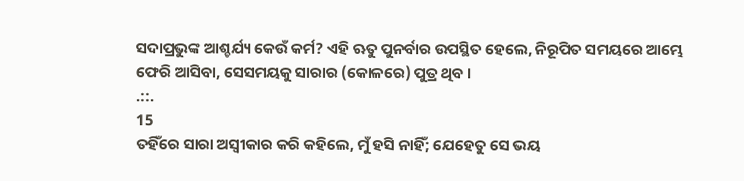ସଦାପ୍ରଭୁଙ୍କ ଆଶ୍ଚର୍ଯ୍ୟ କେଉଁ କର୍ମ? ଏହି ଋତୁ ପୁନର୍ବାର ଉପସ୍ଥିତ ହେଲେ, ନିରୂପିତ ସମୟରେ ଆମ୍ଭେ ଫେରି ଆସିବା, ସେସମୟକୁ ସାରାର (କୋଳରେ) ପୁତ୍ର ଥିବ ।
.::.
15
ତହିଁରେ ସାରା ଅସ୍ଵୀକାର କରି କହିଲେ, ମୁଁ ହସି ନାହିଁ; ଯେହେତୁ ସେ ଭୟ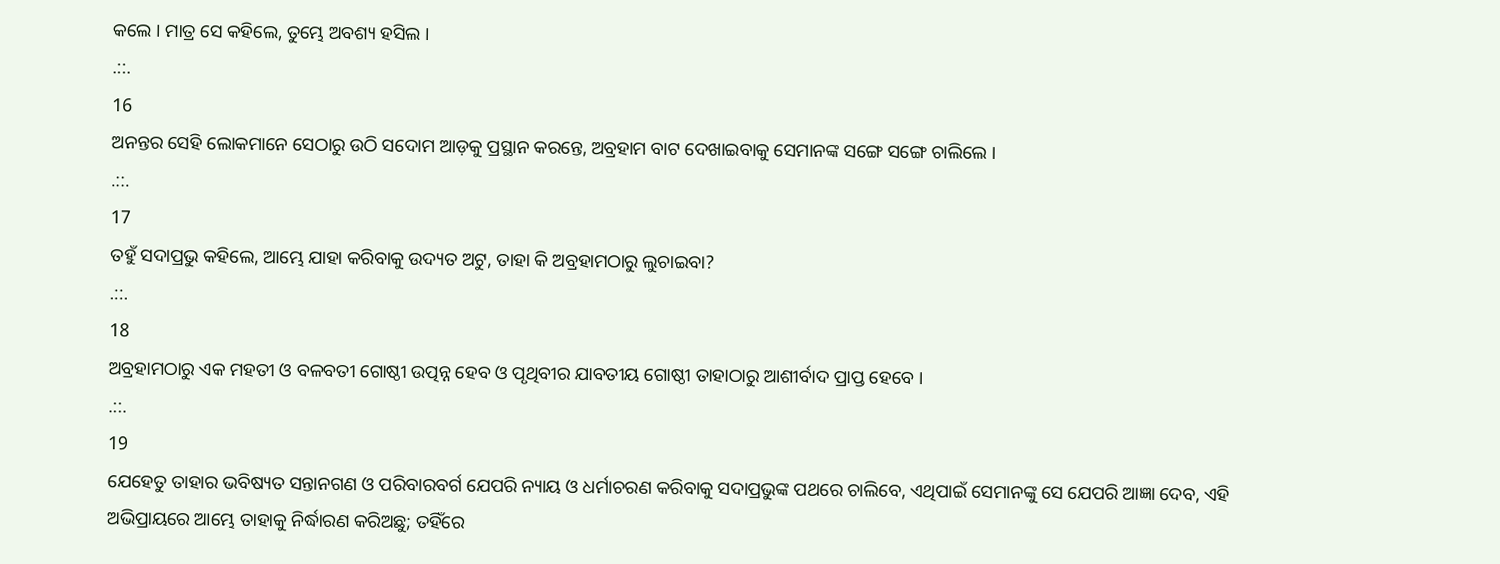କଲେ । ମାତ୍ର ସେ କହିଲେ, ତୁମ୍ଭେ ଅବଶ୍ୟ ହସିଲ ।
.::.
16
ଅନନ୍ତର ସେହି ଲୋକମାନେ ସେଠାରୁ ଉଠି ସଦୋମ ଆଡ଼କୁ ପ୍ରସ୍ଥାନ କରନ୍ତେ, ଅବ୍ରହାମ ବାଟ ଦେଖାଇବାକୁ ସେମାନଙ୍କ ସଙ୍ଗେ ସଙ୍ଗେ ଚାଲିଲେ ।
.::.
17
ତହୁଁ ସଦାପ୍ରଭୁ କହିଲେ, ଆମ୍ଭେ ଯାହା କରିବାକୁ ଉଦ୍ୟତ ଅଟୁ, ତାହା କି ଅବ୍ରହାମଠାରୁ ଲୁଚାଇବା?
.::.
18
ଅବ୍ରହାମଠାରୁ ଏକ ମହତୀ ଓ ବଳବତୀ ଗୋଷ୍ଠୀ ଉତ୍ପନ୍ନ ହେବ ଓ ପୃଥିବୀର ଯାବତୀୟ ଗୋଷ୍ଠୀ ତାହାଠାରୁ ଆଶୀର୍ବାଦ ପ୍ରାପ୍ତ ହେବେ ।
.::.
19
ଯେହେତୁ ତାହାର ଭବିଷ୍ୟତ ସନ୍ତାନଗଣ ଓ ପରିବାରବର୍ଗ ଯେପରି ନ୍ୟାୟ ଓ ଧର୍ମାଚରଣ କରିବାକୁ ସଦାପ୍ରଭୁଙ୍କ ପଥରେ ଚାଲିବେ, ଏଥିପାଇଁ ସେମାନଙ୍କୁ ସେ ଯେପରି ଆଜ୍ଞା ଦେବ, ଏହି ଅଭିପ୍ରାୟରେ ଆମ୍ଭେ ତାହାକୁ ନିର୍ଦ୍ଧାରଣ କରିଅଛୁ; ତହିଁରେ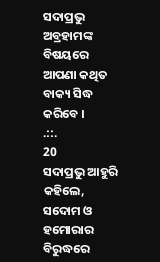ସଦାପ୍ରଭୁ ଅବ୍ରହାମଙ୍କ ବିଷୟରେ ଆପଣା କଥିତ ବାକ୍ୟ ସିଦ୍ଧ କରିବେ ।
.::.
20
ସଦାପ୍ରଭୁ ଆହୁରି କହିଲେ, ସଦୋମ ଓ ହମୋରାର ବିରୁଦ୍ଧରେ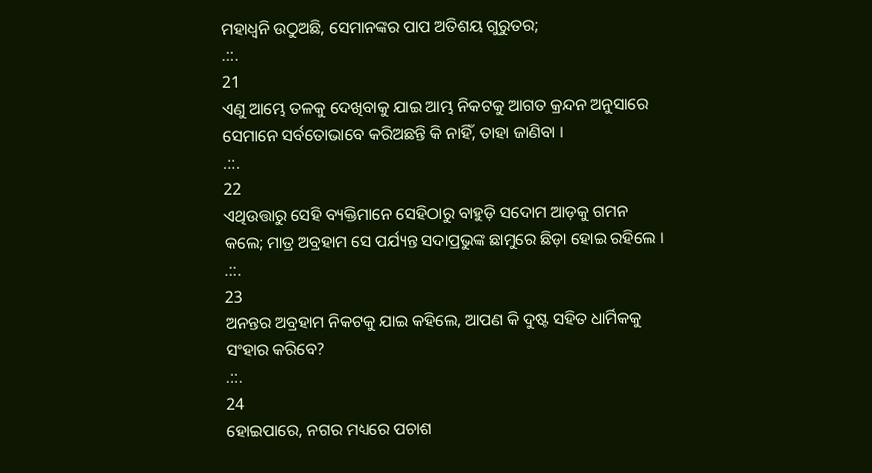ମହାଧ୍ଵନି ଉଠୁଅଛି, ସେମାନଙ୍କର ପାପ ଅତିଶୟ ଗୁରୁତର;
.::.
21
ଏଣୁ ଆମ୍ଭେ ତଳକୁ ଦେଖିବାକୁ ଯାଇ ଆମ୍ଭ ନିକଟକୁ ଆଗତ କ୍ରନ୍ଦନ ଅନୁସାରେ ସେମାନେ ସର୍ବତୋଭାବେ କରିଅଛନ୍ତି କି ନାହିଁ, ତାହା ଜାଣିବା ।
.::.
22
ଏଥିଉତ୍ତାରୁ ସେହି ବ୍ୟକ୍ତିମାନେ ସେହିଠାରୁ ବାହୁଡ଼ି ସଦୋମ ଆଡ଼କୁ ଗମନ କଲେ; ମାତ୍ର ଅବ୍ରହାମ ସେ ପର୍ଯ୍ୟନ୍ତ ସଦାପ୍ରଭୁଙ୍କ ଛାମୁରେ ଛିଡ଼ା ହୋଇ ରହିଲେ ।
.::.
23
ଅନନ୍ତର ଅବ୍ରହାମ ନିକଟକୁ ଯାଇ କହିଲେ, ଆପଣ କି ଦୁଷ୍ଟ ସହିତ ଧାର୍ମିକକୁ ସଂହାର କରିବେ?
.::.
24
ହୋଇପାରେ, ନଗର ମଧ୍ୟରେ ପଚାଶ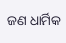ଜଣ ଧାର୍ମିକ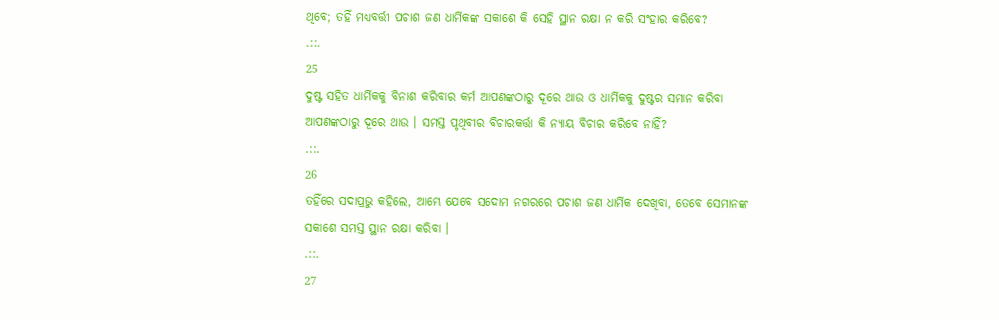ଥିବେ; ତହିଁ ମଧ୍ୟବର୍ତ୍ତୀ ପଚାଶ ଜଣ ଧାର୍ମିକଙ୍କ ସକାଶେ କି ସେହି ସ୍ଥାନ ରକ୍ଷା ନ କରି ସଂହାର କରିବେ?
.::.
25
ଦୁଷ୍ଟ ସହିତ ଧାର୍ମିକକୁ ବିନାଶ କରିବାର କର୍ମ ଆପଣଙ୍କଠାରୁ ଦୂରେ ଥାଉ ଓ ଧାର୍ମିକକୁ ଦୁଷ୍ଟର ସମାନ କରିବା ଆପଣଙ୍କଠାରୁ ଦୂରେ ଥାଉ । ସମସ୍ତ ପୃଥିବୀର ବିଚାରକର୍ତ୍ତା କି ନ୍ୟାୟ ବିଚାର କରିବେ ନାହିଁ?
.::.
26
ତହିଁରେ ସଦାପ୍ରଭୁ କହିଲେ, ଆମ୍ଭେ ଯେବେ ସଦୋମ ନଗରରେ ପଚାଶ ଜଣ ଧାର୍ମିକ ଦେଖିବା, ତେବେ ସେମାନଙ୍କ ସକାଶେ ସମସ୍ତ ସ୍ଥାନ ରକ୍ଷା କରିବା ।
.::.
27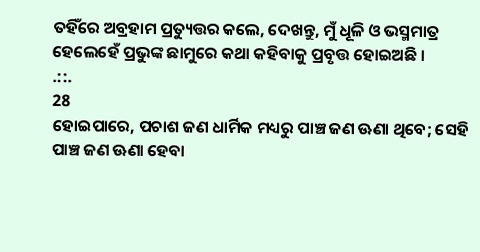ତହିଁରେ ଅବ୍ରହାମ ପ୍ରତ୍ୟୁତ୍ତର କଲେ, ଦେଖନ୍ତୁ, ମୁଁ ଧୂଳି ଓ ଭସ୍ମମାତ୍ର ହେଲେହେଁ ପ୍ରଭୁଙ୍କ ଛାମୁରେ କଥା କହିବାକୁ ପ୍ରବୃତ୍ତ ହୋଇଅଛି ।
.::.
28
ହୋଇପାରେ, ପଚାଶ ଜଣ ଧାର୍ମିକ ମଧ୍ୟରୁ ପାଞ୍ଚ ଜଣ ଊଣା ଥିବେ; ସେହି ପାଞ୍ଚ ଜଣ ଊଣା ହେବା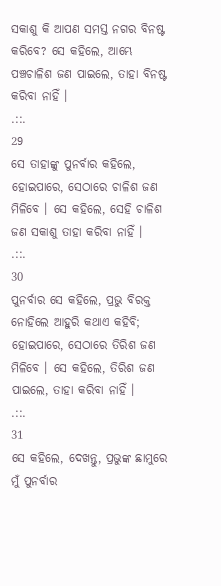ସକାଶୁ କି ଆପଣ ସମସ୍ତ ନଗର ବିନଷ୍ଟ କରିବେ? ସେ କହିଲେ, ଆମ୍ଭେ ପଞ୍ଚଚାଳିଶ ଜଣ ପାଇଲେ, ତାହା ବିନଷ୍ଟ କରିବା ନାହିଁ ।
.::.
29
ସେ ତାହାଙ୍କୁ ପୁନର୍ବାର କହିଲେ, ହୋଇପାରେ, ସେଠାରେ ଚାଳିଶ ଜଣ ମିଳିବେ । ସେ କହିଲେ, ସେହି ଚାଳିଶ ଜଣ ସକାଶୁ ତାହା କରିବା ନାହିଁ ।
.::.
30
ପୁନର୍ବାର ସେ କହିଲେ, ପ୍ରଭୁ ବିରକ୍ତ ନୋହିଲେ ଆହୁରି କଥାଏ କହିବି; ହୋଇପାରେ, ସେଠାରେ ତିରିଶ ଜଣ ମିଳିବେ । ସେ କହିଲେ, ତିରିଶ ଜଣ ପାଇଲେ, ତାହା କରିବା ନାହିଁ ।
.::.
31
ସେ କହିଲେ, ଦେଖନ୍ତୁ, ପ୍ରଭୁଙ୍କ ଛାମୁରେ ମୁଁ ପୁନର୍ବାର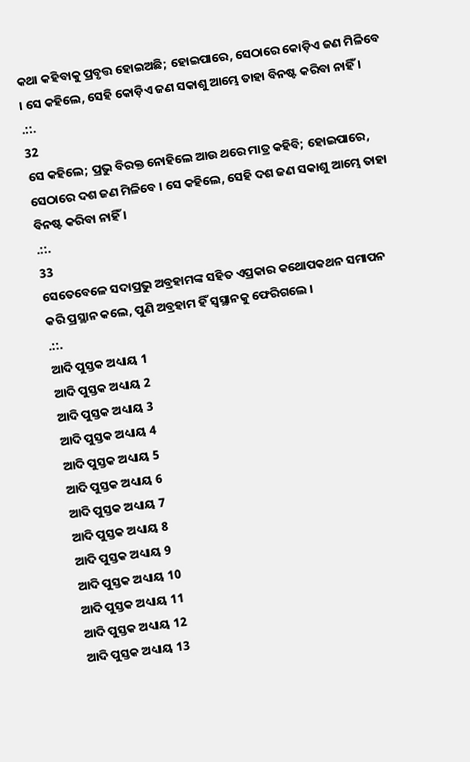କଥା କହିବାକୁ ପ୍ରବୃତ୍ତ ହୋଇଅଛି; ହୋଇପାରେ, ସେଠାରେ କୋଡ଼ିଏ ଜଣ ମିଳିବେ । ସେ କହିଲେ, ସେହି କୋଡ଼ିଏ ଜଣ ସକାଶୁ ଆମ୍ଭେ ତାହା ବିନଷ୍ଟ କରିବା ନାହିଁ ।
.::.
32
ସେ କହିଲେ; ପ୍ରଭୁ ବିରକ୍ତ ନୋହିଲେ ଆଉ ଥରେ ମାତ୍ର କହିବି; ହୋଇପାରେ, ସେଠାରେ ଦଶ ଜଣ ମିଳିବେ । ସେ କହିଲେ, ସେହି ଦଶ ଜଣ ସକାଶୁ ଆମ୍ଭେ ତାହା ବିନଷ୍ଟ କରିବା ନାହିଁ ।
.::.
33
ସେତେବେଳେ ସଦାପ୍ରଭୁ ଅବ୍ରହାମଙ୍କ ସହିତ ଏପ୍ରକାର କଥୋପକଥନ ସମାପନ କରି ପ୍ରସ୍ଥାନ କଲେ, ପୁଣି ଅବ୍ରହାମ ହିଁ ସ୍ଵସ୍ଥାନକୁ ଫେରିଗଲେ ।
.::.
ଆଦି ପୁସ୍ତକ ଅଧ୍ୟାୟ 1
ଆଦି ପୁସ୍ତକ ଅଧ୍ୟାୟ 2
ଆଦି ପୁସ୍ତକ ଅଧ୍ୟାୟ 3
ଆଦି ପୁସ୍ତକ ଅଧ୍ୟାୟ 4
ଆଦି ପୁସ୍ତକ ଅଧ୍ୟାୟ 5
ଆଦି ପୁସ୍ତକ ଅଧ୍ୟାୟ 6
ଆଦି ପୁସ୍ତକ ଅଧ୍ୟାୟ 7
ଆଦି ପୁସ୍ତକ ଅଧ୍ୟାୟ 8
ଆଦି ପୁସ୍ତକ ଅଧ୍ୟାୟ 9
ଆଦି ପୁସ୍ତକ ଅଧ୍ୟାୟ 10
ଆଦି ପୁସ୍ତକ ଅଧ୍ୟାୟ 11
ଆଦି ପୁସ୍ତକ ଅଧ୍ୟାୟ 12
ଆଦି ପୁସ୍ତକ ଅଧ୍ୟାୟ 13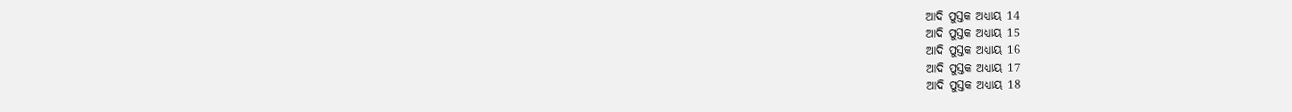ଆଦି ପୁସ୍ତକ ଅଧ୍ୟାୟ 14
ଆଦି ପୁସ୍ତକ ଅଧ୍ୟାୟ 15
ଆଦି ପୁସ୍ତକ ଅଧ୍ୟାୟ 16
ଆଦି ପୁସ୍ତକ ଅଧ୍ୟାୟ 17
ଆଦି ପୁସ୍ତକ ଅଧ୍ୟାୟ 18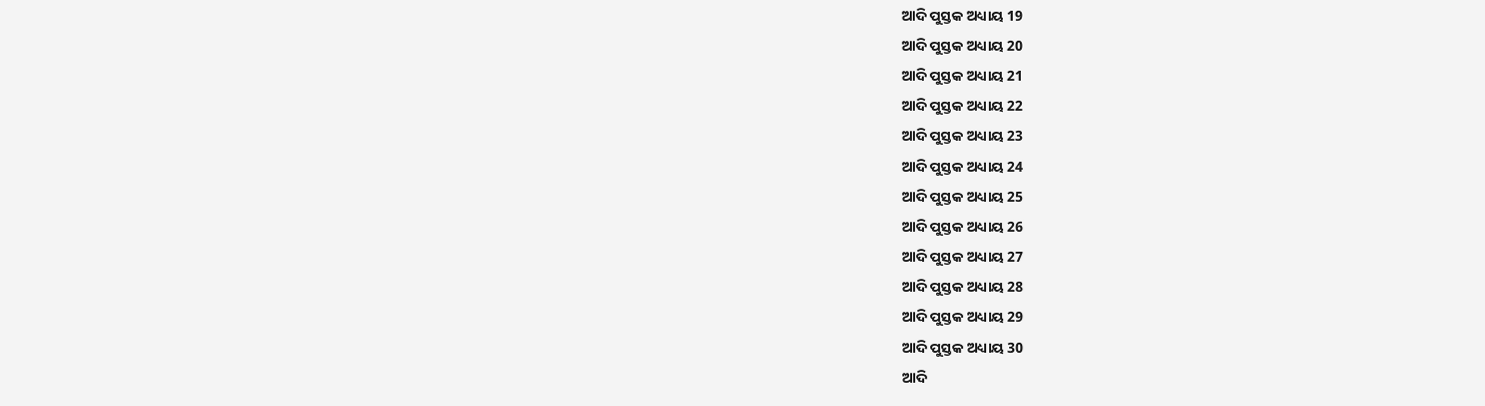ଆଦି ପୁସ୍ତକ ଅଧ୍ୟାୟ 19
ଆଦି ପୁସ୍ତକ ଅଧ୍ୟାୟ 20
ଆଦି ପୁସ୍ତକ ଅଧ୍ୟାୟ 21
ଆଦି ପୁସ୍ତକ ଅଧ୍ୟାୟ 22
ଆଦି ପୁସ୍ତକ ଅଧ୍ୟାୟ 23
ଆଦି ପୁସ୍ତକ ଅଧ୍ୟାୟ 24
ଆଦି ପୁସ୍ତକ ଅଧ୍ୟାୟ 25
ଆଦି ପୁସ୍ତକ ଅଧ୍ୟାୟ 26
ଆଦି ପୁସ୍ତକ ଅଧ୍ୟାୟ 27
ଆଦି ପୁସ୍ତକ ଅଧ୍ୟାୟ 28
ଆଦି ପୁସ୍ତକ ଅଧ୍ୟାୟ 29
ଆଦି ପୁସ୍ତକ ଅଧ୍ୟାୟ 30
ଆଦି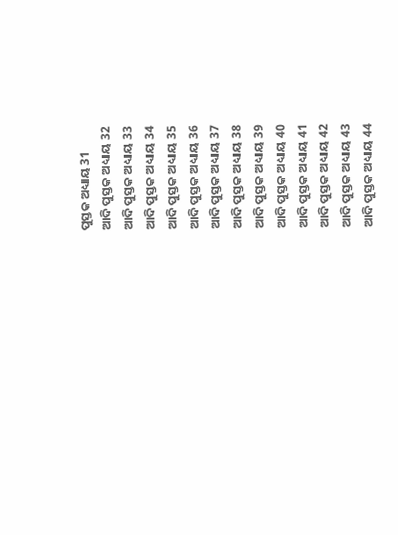ପୁସ୍ତକ ଅଧ୍ୟାୟ 31
ଆଦି ପୁସ୍ତକ ଅଧ୍ୟାୟ 32
ଆଦି ପୁସ୍ତକ ଅଧ୍ୟାୟ 33
ଆଦି ପୁସ୍ତକ ଅଧ୍ୟାୟ 34
ଆଦି ପୁସ୍ତକ ଅଧ୍ୟାୟ 35
ଆଦି ପୁସ୍ତକ ଅଧ୍ୟାୟ 36
ଆଦି ପୁସ୍ତକ ଅଧ୍ୟାୟ 37
ଆଦି ପୁସ୍ତକ ଅଧ୍ୟାୟ 38
ଆଦି ପୁସ୍ତକ ଅଧ୍ୟାୟ 39
ଆଦି ପୁସ୍ତକ ଅଧ୍ୟାୟ 40
ଆଦି ପୁସ୍ତକ ଅଧ୍ୟାୟ 41
ଆଦି ପୁସ୍ତକ ଅଧ୍ୟାୟ 42
ଆଦି ପୁସ୍ତକ ଅଧ୍ୟାୟ 43
ଆଦି ପୁସ୍ତକ ଅଧ୍ୟାୟ 44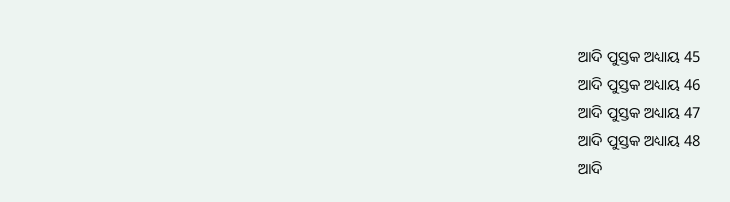ଆଦି ପୁସ୍ତକ ଅଧ୍ୟାୟ 45
ଆଦି ପୁସ୍ତକ ଅଧ୍ୟାୟ 46
ଆଦି ପୁସ୍ତକ ଅଧ୍ୟାୟ 47
ଆଦି ପୁସ୍ତକ ଅଧ୍ୟାୟ 48
ଆଦି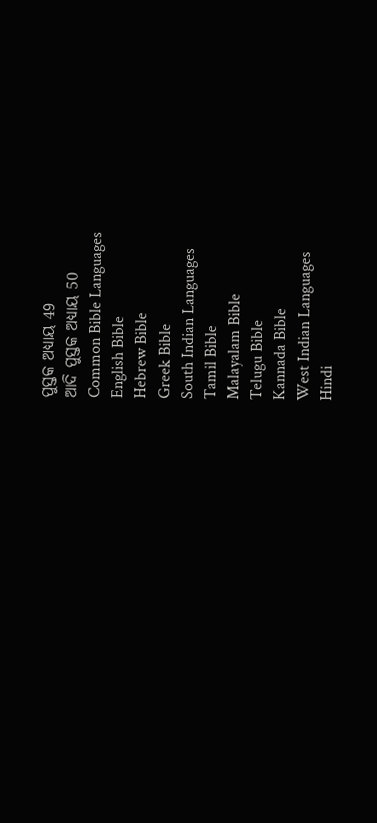ପୁସ୍ତକ ଅଧ୍ୟାୟ 49
ଆଦି ପୁସ୍ତକ ଅଧ୍ୟାୟ 50
Common Bible Languages
English Bible
Hebrew Bible
Greek Bible
South Indian Languages
Tamil Bible
Malayalam Bible
Telugu Bible
Kannada Bible
West Indian Languages
Hindi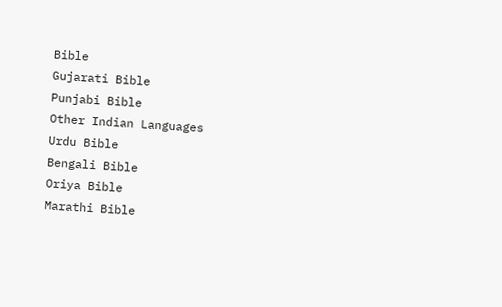Bible
Gujarati Bible
Punjabi Bible
Other Indian Languages
Urdu Bible
Bengali Bible
Oriya Bible
Marathi Bible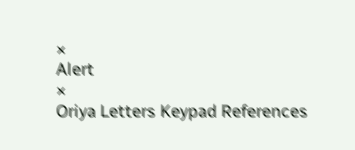×
Alert
×
Oriya Letters Keypad References